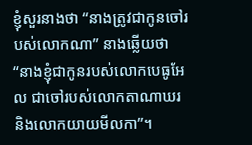ខ្ញុំសួរនាងថា “នាងត្រូវជាកូនចៅរបស់លោកណា” នាងឆ្លើយថា “នាងខ្ញុំជាកូនរបស់លោកបេធូអែល ជាចៅរបស់លោកតាណាឃរ និងលោកយាយមីលកា”។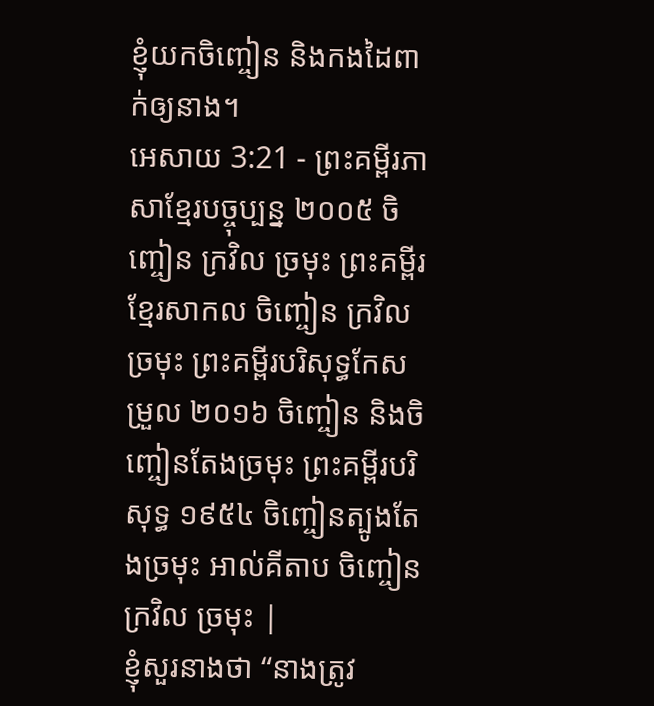ខ្ញុំយកចិញ្ចៀន និងកងដៃពាក់ឲ្យនាង។
អេសាយ 3:21 - ព្រះគម្ពីរភាសាខ្មែរបច្ចុប្បន្ន ២០០៥ ចិញ្ចៀន ក្រវិល ច្រមុះ ព្រះគម្ពីរខ្មែរសាកល ចិញ្ចៀន ក្រវិលច្រមុះ ព្រះគម្ពីរបរិសុទ្ធកែសម្រួល ២០១៦ ចិញ្ចៀន និងចិញ្ចៀនតែងច្រមុះ ព្រះគម្ពីរបរិសុទ្ធ ១៩៥៤ ចិញ្ចៀនត្បូងតែងច្រមុះ អាល់គីតាប ចិញ្ចៀន ក្រវិល ច្រមុះ |
ខ្ញុំសួរនាងថា “នាងត្រូវ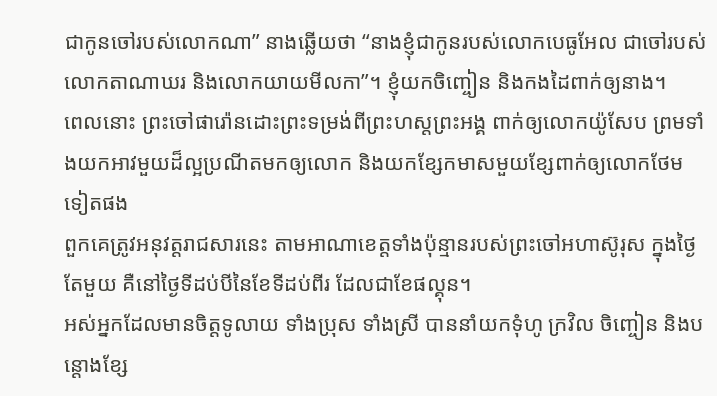ជាកូនចៅរបស់លោកណា” នាងឆ្លើយថា “នាងខ្ញុំជាកូនរបស់លោកបេធូអែល ជាចៅរបស់លោកតាណាឃរ និងលោកយាយមីលកា”។ ខ្ញុំយកចិញ្ចៀន និងកងដៃពាក់ឲ្យនាង។
ពេលនោះ ព្រះចៅផារ៉ោនដោះព្រះទម្រង់ពីព្រះហស្តព្រះអង្គ ពាក់ឲ្យលោកយ៉ូសែប ព្រមទាំងយកអាវមួយដ៏ល្អប្រណីតមកឲ្យលោក និងយកខ្សែកមាសមួយខ្សែពាក់ឲ្យលោកថែមទៀតផង
ពួកគេត្រូវអនុវត្តរាជសារនេះ តាមអាណាខេត្តទាំងប៉ុន្មានរបស់ព្រះចៅអហាស៊ូរុស ក្នុងថ្ងៃតែមួយ គឺនៅថ្ងៃទីដប់បីនៃខែទីដប់ពីរ ដែលជាខែផល្គុន។
អស់អ្នកដែលមានចិត្តទូលាយ ទាំងប្រុស ទាំងស្រី បាននាំយកទុំហូ ក្រវិល ចិញ្ចៀន និងបន្តោងខ្សែ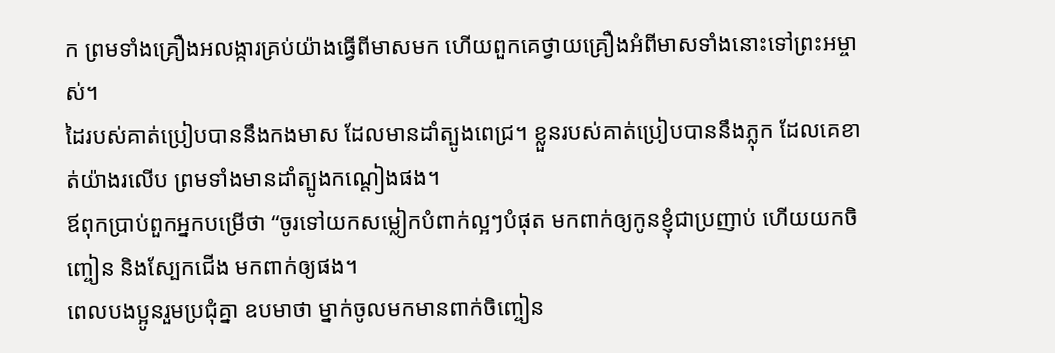ក ព្រមទាំងគ្រឿងអលង្ការគ្រប់យ៉ាងធ្វើពីមាសមក ហើយពួកគេថ្វាយគ្រឿងអំពីមាសទាំងនោះទៅព្រះអម្ចាស់។
ដៃរបស់គាត់ប្រៀបបាននឹងកងមាស ដែលមានដាំត្បូងពេជ្រ។ ខ្លួនរបស់គាត់ប្រៀបបាននឹងភ្លុក ដែលគេខាត់យ៉ាងរលើប ព្រមទាំងមានដាំត្បូងកណ្ដៀងផង។
ឪពុកប្រាប់ពួកអ្នកបម្រើថា “ចូរទៅយកសម្លៀកបំពាក់ល្អៗបំផុត មកពាក់ឲ្យកូនខ្ញុំជាប្រញាប់ ហើយយកចិញ្ចៀន និងស្បែកជើង មកពាក់ឲ្យផង។
ពេលបងប្អូនរួមប្រជុំគ្នា ឧបមាថា ម្នាក់ចូលមកមានពាក់ចិញ្ចៀន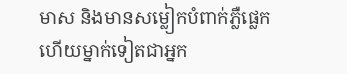មាស និងមានសម្លៀកបំពាក់ភ្លឺផ្លេក ហើយម្នាក់ទៀតជាអ្នក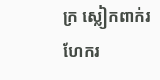ក្រ ស្លៀកពាក់រហែករ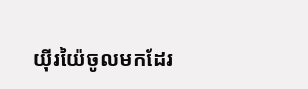យ៉ីរយ៉ៃចូលមកដែរ